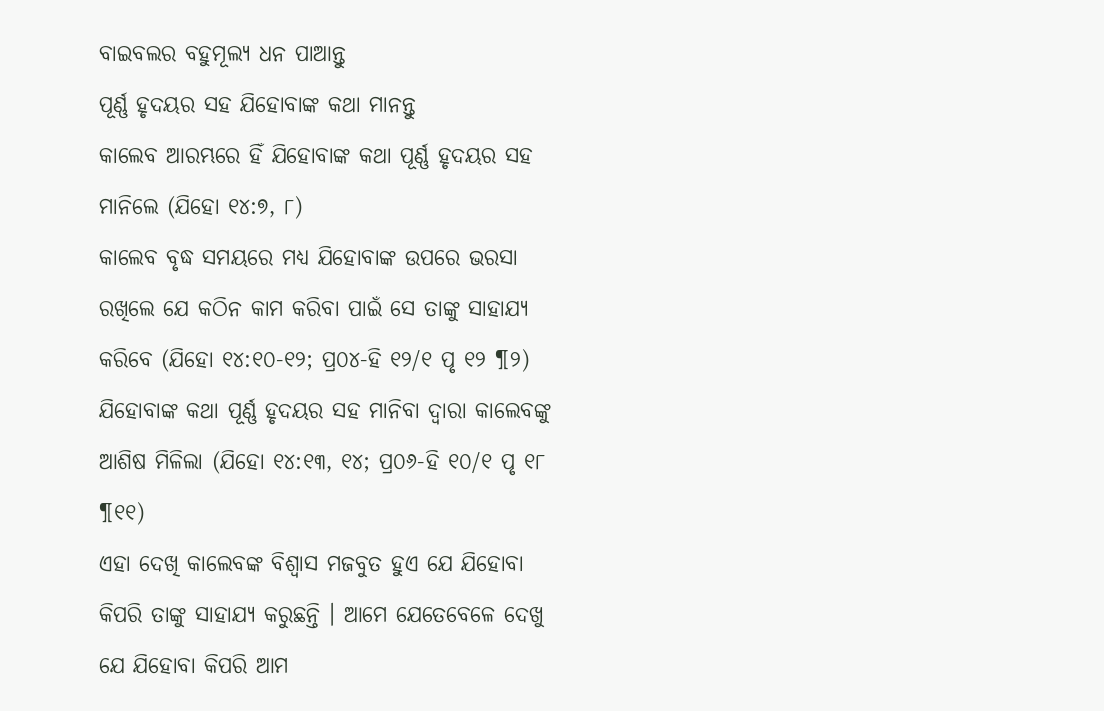ବାଇବଲର ବହୁମୂଲ୍ୟ ଧନ ପାଆନ୍ତୁ
ପୂର୍ଣ୍ଣ ହୃଦୟର ସହ ଯିହୋବାଙ୍କ କଥା ମାନନ୍ତୁ
କାଲେବ ଆରମ୍ଭରେ ହିଁ ଯିହୋବାଙ୍କ କଥା ପୂର୍ଣ୍ଣ ହୃଦୟର ସହ ମାନିଲେ (ଯିହୋ ୧୪:୭, ୮)
କାଲେବ ବୃଦ୍ଧ ସମୟରେ ମଧ୍ୟ ଯିହୋବାଙ୍କ ଉପରେ ଭରସା ରଖିଲେ ଯେ କଠିନ କାମ କରିବା ପାଇଁ ସେ ତାଙ୍କୁ ସାହାଯ୍ୟ କରିବେ (ଯିହୋ ୧୪:୧୦-୧୨; ପ୍ର୦୪-ହି ୧୨/୧ ପୃ ୧୨ ¶୨)
ଯିହୋବାଙ୍କ କଥା ପୂର୍ଣ୍ଣ ହୃଦୟର ସହ ମାନିବା ଦ୍ୱାରା କାଲେବଙ୍କୁ ଆଶିଷ ମିଳିଲା (ଯିହୋ ୧୪:୧୩, ୧୪; ପ୍ର୦୬-ହି ୧୦/୧ ପୃ ୧୮ ¶୧୧)
ଏହା ଦେଖି କାଲେବଙ୍କ ବିଶ୍ୱାସ ମଜବୁତ ହୁଏ ଯେ ଯିହୋବା କିପରି ତାଙ୍କୁ ସାହାଯ୍ୟ କରୁଛନ୍ତି । ଆମେ ଯେତେବେଳେ ଦେଖୁ ଯେ ଯିହୋବା କିପରି ଆମ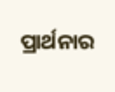ପ୍ରାର୍ଥନାର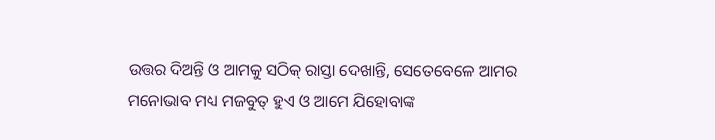ଉତ୍ତର ଦିଅନ୍ତି ଓ ଆମକୁ ସଠିକ୍ ରାସ୍ତା ଦେଖାନ୍ତି, ସେତେବେଳେ ଆମର ମନୋଭାବ ମଧ୍ୟ ମଜବୁତ୍ ହୁଏ ଓ ଆମେ ଯିହୋବାଙ୍କ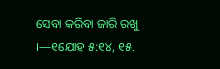ସେବା କରିବା ଜାରି ରଖୁ ।—୧ଯୋହ ୫:୧୪, ୧୫.